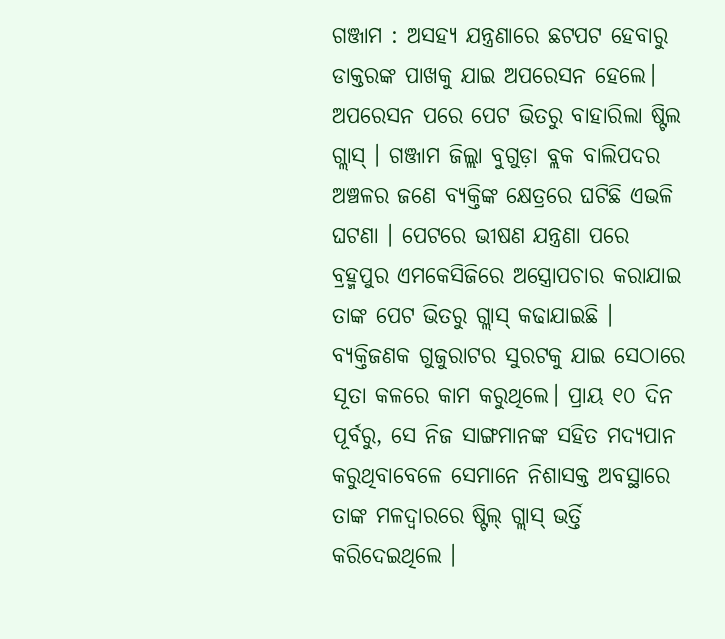ଗଞ୍ଜାମ : ଅସହ୍ୟ ଯନ୍ତ୍ରଣାରେ ଛଟପଟ ହେବାରୁ ଡାକ୍ତରଙ୍କ ପାଖକୁ ଯାଇ ଅପରେସନ ହେଲେ। ଅପରେସନ ପରେ ପେଟ ଭିତରୁ ବାହାରିଲା ଷ୍ଟିଲ ଗ୍ଲାସ୍ । ଗଞ୍ଜାମ ଜିଲ୍ଲା ବୁଗୁଡ଼ା ବ୍ଲକ ବାଲିପଦର ଅଞ୍ଚଳର ଜଣେ ବ୍ୟକ୍ତିଙ୍କ କ୍ଷେତ୍ରରେ ଘଟିଛି ଏଭଳି ଘଟଣା । ପେଟରେ ଭୀଷଣ ଯନ୍ତ୍ରଣା ପରେ ବ୍ରହ୍ମପୁର ଏମକେସିଜିରେ ଅସ୍ତ୍ରୋପଚାର କରାଯାଇ ତାଙ୍କ ପେଟ ଭିତରୁ ଗ୍ଲାସ୍ କଢାଯାଇଛି ।
ବ୍ୟକ୍ତିଜଣକ ଗୁଜୁରାଟର ସୁରଟକୁ ଯାଇ ସେଠାରେ ସୂତା କଳରେ କାମ କରୁଥିଲେ। ପ୍ରାୟ ୧୦ ଦିନ ପୂର୍ବରୁ, ସେ ନିଜ ସାଙ୍ଗମାନଙ୍କ ସହିତ ମଦ୍ୟପାନ କରୁଥିବାବେଳେ ସେମାନେ ନିଶାସକ୍ତ ଅବସ୍ଥାରେ ତାଙ୍କ ମଳଦ୍ବାରରେ ଷ୍ଟିଲ୍ ଗ୍ଲାସ୍ ଭର୍ତ୍ତି କରିଦେଇଥିଲେ ।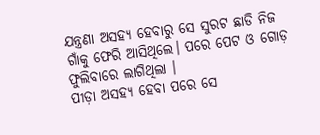ଯନ୍ତ୍ରଣା ଅସହ୍ୟ ହେବାରୁ ସେ ସୁରଟ ଛାଡି ନିଜ ଗାଁକୁ ଫେରି ଆସିଥିଲେ। ପରେ ପେଟ ଓ ଗୋଡ଼ ଫୁଲିବାରେ ଲାଗିଥିଲା ।
ପୀଡ଼ା ଅସହ୍ୟ ହେବା ପରେ ସେ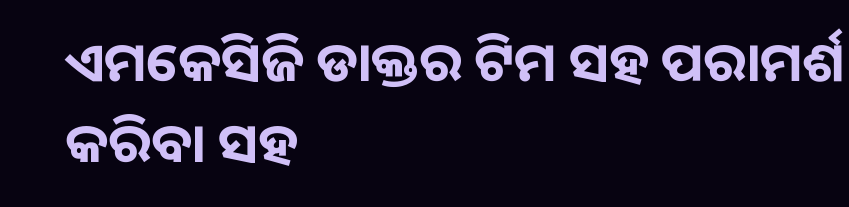ଏମକେସିଜି ଡାକ୍ତର ଟିମ ସହ ପରାମର୍ଶ କରିବା ସହ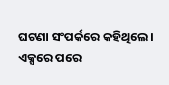ଘଟଣା ସଂପର୍କରେ କହିଥିଲେ। ଏକ୍ସରେ ପରେ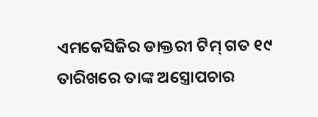ଏମକେସିଜିର ଡାକ୍ତରୀ ଟିମ୍ ଗତ ୧୯ ତାରିଖରେ ତାଙ୍କ ଅସ୍ତ୍ରୋପଚାର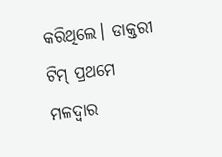କରିଥିଲେ। ଡାକ୍ତରୀ ଟିମ୍ ପ୍ରଥମେ ମଳଦ୍ବାର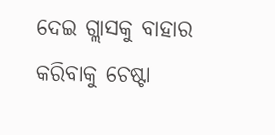ଦେଇ ଗ୍ଲାସକୁ ବାହାର କରିବାକୁ ଚେଷ୍ଟା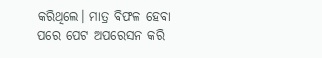କରିଥିଲେ। ମାତ୍ର ବିଫଳ ହେବା ପରେ ପେଟ ଅପରେସନ କରି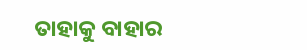ତାହାକୁ ବାହାର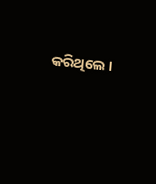କରିଥିଲେ ।